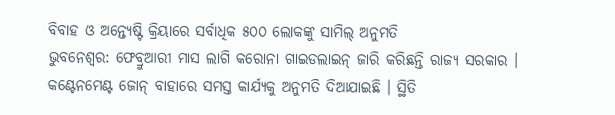ବିବାହ ଓ ଅନ୍ତ୍ୟେଷ୍ଟି କ୍ରିୟାରେ ସର୍ବାଧିକ ୫୦୦ ଲୋକଙ୍କୁ ସାମିଲ୍ ଅନୁମତି
ଭୁବନେଶ୍ୱର: ଫେବ୍ରୁଆରୀ ମାସ ଲାଗି କରୋନା ଗାଇଡଲାଇନ୍ ଜାରି କରିଛନ୍ତି ରାଜ୍ୟ ସରକାର । କଣ୍ଟେନମେଣ୍ଟ ଜୋନ୍ ବାହାରେ ସମସ୍ତ କାର୍ଯ୍ୟକୁ ଅନୁମତି ଦିଆଯାଇଛି । ସ୍ଥିତି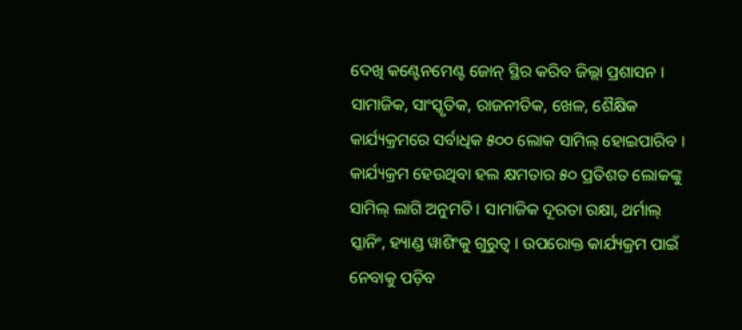ଦେଖି କଣ୍ଟେନମେଣ୍ଟ ଜୋନ୍ ସ୍ଥିର କରିବ ଜିଲ୍ଲା ପ୍ରଶାସନ । ସାମାଜିକ, ସାଂସ୍କୃତିକ, ରାଜନୀତିକ, ଖେଳ, ଶୈକ୍ଷିକ କାର୍ଯ୍ୟକ୍ରମରେ ସର୍ବାଧିକ ୫୦୦ ଲୋକ ସାମିଲ୍ ହୋଇପାରିବ । କାର୍ଯ୍ୟକ୍ରମ ହେଉଥିବା ହଲ କ୍ଷମତାର ୫୦ ପ୍ରତିଶତ ଲୋକଙ୍କୁ ସାମିଲ୍ ଲାଗି ଅନୁମତି । ସାମାଜିକ ଦୂରତା ରକ୍ଷା, ଥର୍ମାଲ୍ ସ୍କାନିଂ, ହ୍ୟାଣ୍ଡ ୱାଶିଂକୁ ଗୁରୁତ୍ୱ । ଉପରୋକ୍ତ କାର୍ଯ୍ୟକ୍ରମ ପାଇଁ ନେବାକୁ ପଡ଼ିବ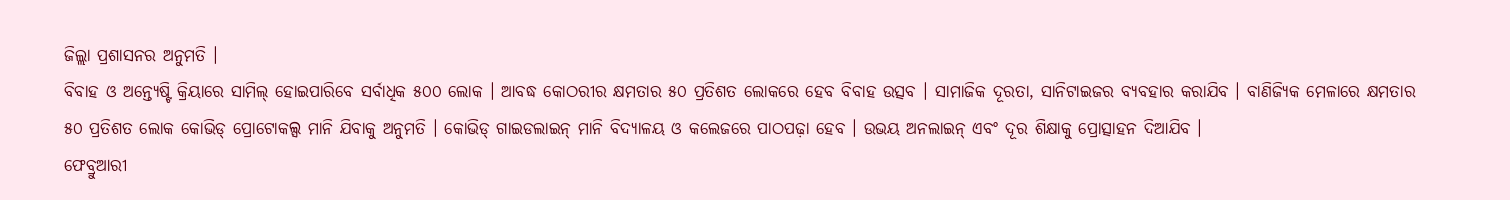ଜିଲ୍ଲା ପ୍ରଶାସନର ଅନୁମତି ।
ବିବାହ ଓ ଅନ୍ତ୍ୟେଷ୍ଟି କ୍ରିୟାରେ ସାମିଲ୍ ହୋଇପାରିବେ ସର୍ବାଧିକ ୫୦୦ ଲୋକ । ଆବଦ୍ଧ କୋଠରୀର କ୍ଷମତାର ୫୦ ପ୍ରତିଶତ ଲୋକରେ ହେବ ବିବାହ ଉତ୍ସବ । ସାମାଜିକ ଦୂରତା, ସାନିଟାଇଜର ବ୍ୟବହାର କରାଯିବ । ବାଣିଜ୍ୟିକ ମେଳାରେ କ୍ଷମତାର ୫୦ ପ୍ରତିଶତ ଲୋକ କୋଭିଡ୍ ପ୍ରୋଟୋକଲ୍ସ ମାନି ଯିବାକୁ ଅନୁମତି । କୋଭିଡ୍ ଗାଇଡଲାଇନ୍ ମାନି ବିଦ୍ୟାଳୟ ଓ କଲେଜରେ ପାଠପଢ଼ା ହେବ । ଉଭୟ ଅନଲାଇନ୍ ଏବଂ ଦୂର ଶିକ୍ଷାକୁ ପ୍ରୋତ୍ସାହନ ଦିଆଯିବ ।
ଫେବ୍ରୁଆରୀ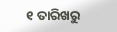୧ ତାରିଖରୁ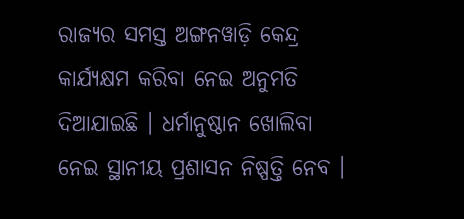ରାଜ୍ୟର ସମସ୍ତ ଅଙ୍ଗନୱାଡ଼ି କେନ୍ଦ୍ର କାର୍ଯ୍ୟକ୍ଷମ କରିବା ନେଇ ଅନୁମତି ଦିଆଯାଇଛି । ଧର୍ମାନୁଷ୍ଠାନ ଖୋଲିବା ନେଇ ସ୍ଥାନୀୟ ପ୍ରଶାସନ ନିଷ୍ପତ୍ତି ନେବ ।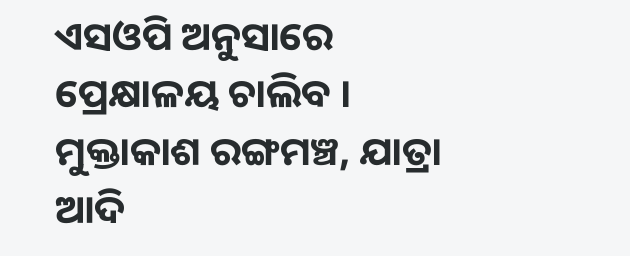ଏସଓପି ଅନୁସାରେ ପ୍ରେକ୍ଷାଳୟ ଚାଲିବ । ମୁକ୍ତାକାଶ ରଙ୍ଗମଞ୍ଚ, ଯାତ୍ରା ଆଦି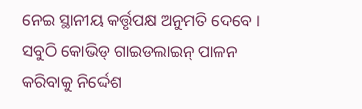ନେଇ ସ୍ଥାନୀୟ କର୍ତ୍ତୃପକ୍ଷ ଅନୁମତି ଦେବେ । ସବୁଠି କୋଭିଡ୍ ଗାଇଡଲାଇନ୍ ପାଳନ କରିବାକୁ ନିର୍ଦ୍ଦେଶ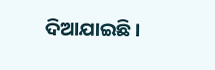ଦିଆଯାଇଛି ।